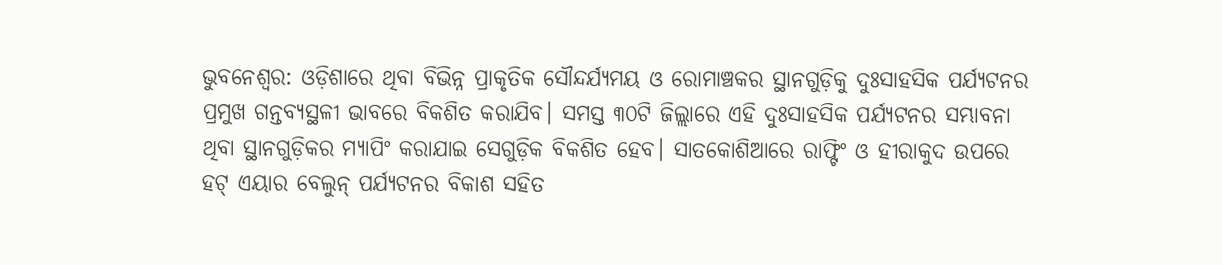ଭୁବନେଶ୍ୱର: ଓଡ଼ିଶାରେ ଥିବା ବିଭିନ୍ନ ପ୍ରାକୃତିକ ସୌନ୍ଦର୍ଯ୍ୟମୟ ଓ ରୋମାଞ୍ଚକର ସ୍ଥାନଗୁଡ଼ିକୁ ଦୁଃସାହସିକ ପର୍ଯ୍ୟଟନର ପ୍ରମୁଖ ଗନ୍ତବ୍ୟସ୍ଥଳୀ ଭାବରେ ବିକଶିତ କରାଯିବ। ସମସ୍ତ ୩୦ଟି ଜିଲ୍ଲାରେ ଏହି ଦୁଃସାହସିକ ପର୍ଯ୍ୟଟନର ସମ୍ଭାବନା ଥିବା ସ୍ଥାନଗୁଡ଼ିକର ମ୍ୟାପିଂ କରାଯାଇ ସେଗୁଡ଼ିକ ବିକଶିତ ହେବ। ସାତକୋଶିଆରେ ରାଫ୍ଟିଂ ଓ ହୀରାକୁଦ ଉପରେ ହଟ୍ ଏୟାର ବେଲୁନ୍ ପର୍ଯ୍ୟଟନର ବିକାଶ ସହିତ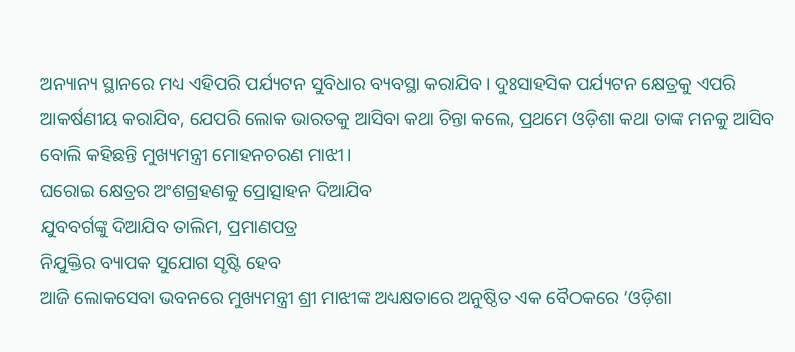ଅନ୍ୟାନ୍ୟ ସ୍ଥାନରେ ମଧ୍ୟ ଏହିପରି ପର୍ଯ୍ୟଟନ ସୁବିଧାର ବ୍ୟବସ୍ଥା କରାଯିବ। ଦୁଃସାହସିକ ପର୍ଯ୍ୟଟନ କ୍ଷେତ୍ରକୁ ଏପରି ଆକର୍ଷଣୀୟ କରାଯିବ, ଯେପରି ଲୋକ ଭାରତକୁ ଆସିବା କଥା ଚିନ୍ତା କଲେ, ପ୍ରଥମେ ଓଡ଼ିଶା କଥା ତାଙ୍କ ମନକୁ ଆସିବ ବୋଲି କହିଛନ୍ତି ମୁଖ୍ୟମନ୍ତ୍ରୀ ମୋହନଚରଣ ମାଝୀ।
ଘରୋଇ କ୍ଷେତ୍ରର ଅଂଶଗ୍ରହଣକୁ ପ୍ରୋତ୍ସାହନ ଦିଆଯିବ
ଯୁବବର୍ଗଙ୍କୁ ଦିଆଯିବ ତାଲିମ, ପ୍ରମାଣପତ୍ର
ନିଯୁକ୍ତିର ବ୍ୟାପକ ସୁଯୋଗ ସୃଷ୍ଟି ହେବ
ଆଜି ଲୋକସେବା ଭବନରେ ମୁଖ୍ୟମନ୍ତ୍ରୀ ଶ୍ରୀ ମାଝୀଙ୍କ ଅଧ୍ୟକ୍ଷତାରେ ଅନୁଷ୍ଠିତ ଏକ ବୈଠକରେ ‘ଓଡ଼ିଶା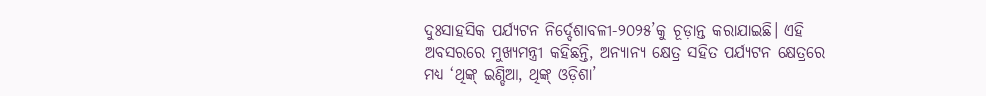ଦୁଃସାହସିକ ପର୍ଯ୍ୟଟନ ନିର୍ଦ୍ଦେଶାବଳୀ-୨୦୨୫’କୁ ଚୂଡ଼ାନ୍ତ କରାଯାଇଛି। ଏହି ଅବସରରେ ମୁଖ୍ୟମନ୍ତ୍ରୀ କହିଛନ୍ତି, ଅନ୍ୟାନ୍ୟ କ୍ଷେତ୍ର ସହିତ ପର୍ଯ୍ୟଟନ କ୍ଷେତ୍ରରେ ମଧ୍ୟ ‘ଥିଙ୍କ୍ ଇଣ୍ଡିଆ, ଥିଙ୍କ୍ ଓଡ଼ିଶା’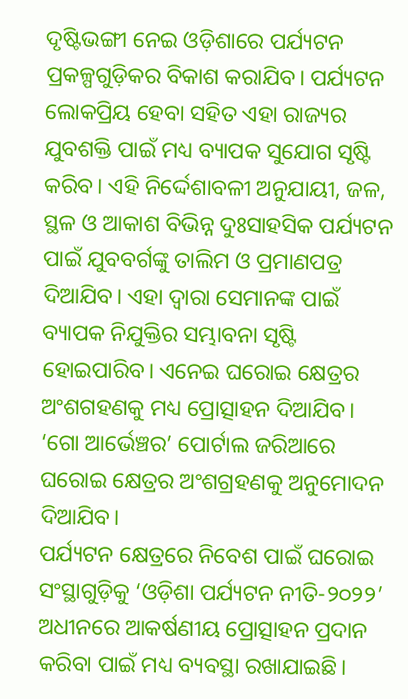ଦୃଷ୍ଟିଭଙ୍ଗୀ ନେଇ ଓଡ଼ିଶାରେ ପର୍ଯ୍ୟଟନ ପ୍ରକଳ୍ପଗୁଡ଼ିକର ବିକାଶ କରାଯିବ। ପର୍ଯ୍ୟଟନ ଲୋକପ୍ରିୟ ହେବା ସହିତ ଏହା ରାଜ୍ୟର ଯୁବଶକ୍ତି ପାଇଁ ମଧ୍ୟ ବ୍ୟାପକ ସୁଯୋଗ ସୃଷ୍ଟି କରିବ। ଏହି ନିର୍ଦ୍ଦେଶାବଳୀ ଅନୁଯାୟୀ, ଜଳ, ସ୍ଥଳ ଓ ଆକାଶ ବିଭିନ୍ନ ଦୁଃସାହସିକ ପର୍ଯ୍ୟଟନ ପାଇଁ ଯୁବବର୍ଗଙ୍କୁ ତାଲିମ ଓ ପ୍ରମାଣପତ୍ର ଦିଆଯିବ। ଏହା ଦ୍ୱାରା ସେମାନଙ୍କ ପାଇଁ ବ୍ୟାପକ ନିଯୁକ୍ତିର ସମ୍ଭାବନା ସୃଷ୍ଟି ହୋଇପାରିବ। ଏନେଇ ଘରୋଇ କ୍ଷେତ୍ରର ଅଂଶଗହଣକୁ ମଧ୍ୟ ପ୍ରୋତ୍ସାହନ ଦିଆଯିବ। ‘ଗୋ ଆର୍ଭେଞ୍ଚର’ ପୋର୍ଟାଲ ଜରିଆରେ ଘରୋଇ କ୍ଷେତ୍ରର ଅଂଶଗ୍ରହଣକୁ ଅନୁମୋଦନ ଦିଆଯିବ।
ପର୍ଯ୍ୟଟନ କ୍ଷେତ୍ରରେ ନିବେଶ ପାଇଁ ଘରୋଇ ସଂସ୍ଥାଗୁଡ଼ିକୁ ‘ଓଡ଼ିଶା ପର୍ଯ୍ୟଟନ ନୀତି-୨୦୨୨’ ଅଧୀନରେ ଆକର୍ଷଣୀୟ ପ୍ରୋତ୍ସାହନ ପ୍ରଦାନ କରିବା ପାଇଁ ମଧ୍ୟ ବ୍ୟବସ୍ଥା ରଖାଯାଇଛି।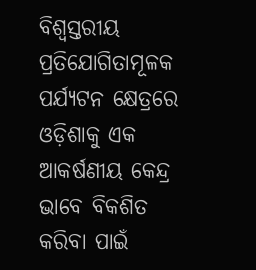ବିଶ୍ୱସ୍ତରୀୟ ପ୍ରତିଯୋଗିତାମୂଳକ ପର୍ଯ୍ୟଟନ କ୍ଷେତ୍ରରେ ଓଡ଼ିଶାକୁ ଏକ ଆକର୍ଷଣୀୟ କେନ୍ଦ୍ର ଭାବେ ବିକଶିତ କରିବା ପାଇଁ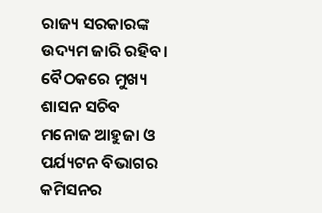ରାଜ୍ୟ ସରକାରଙ୍କ ଉଦ୍ୟମ ଜାରି ରହିବ। ବୈଠକରେ ମୁଖ୍ୟ ଶାସନ ସଚିବ ମନୋଜ ଆହୁଜା ଓ ପର୍ଯ୍ୟଟନ ବିଭାଗର କମିସନର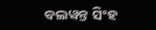ବଲୱନ୍ତ ସିଂହ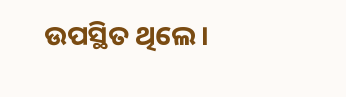ଉପସ୍ଥିତ ଥିଲେ।